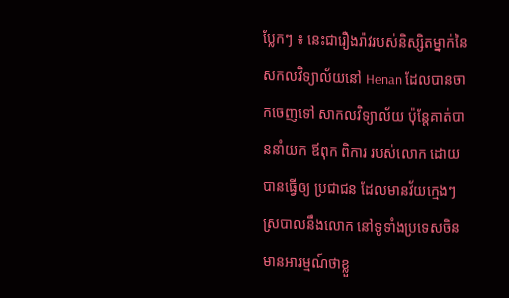ប្លែកៗ ៖ នេះជារឿងរ៉ាវរបស់និស្សិតម្នាក់នៃ សកលវិទ្យាល័យនៅ Henan ដែលបានចាកចេញទៅ សាកលវិទ្យាល័យ ប៉ុន្តែគាត់បាននាំយក ឪពុក ពិការ របស់លោក ដោយបានធ្វើឲ្យ ប្រជាជន ដែលមានវ័យក្មេងៗស្របាលនឹងលោក នៅទូទាំងប្រទេសចិន មានអារម្មណ៍ថាខ្លួ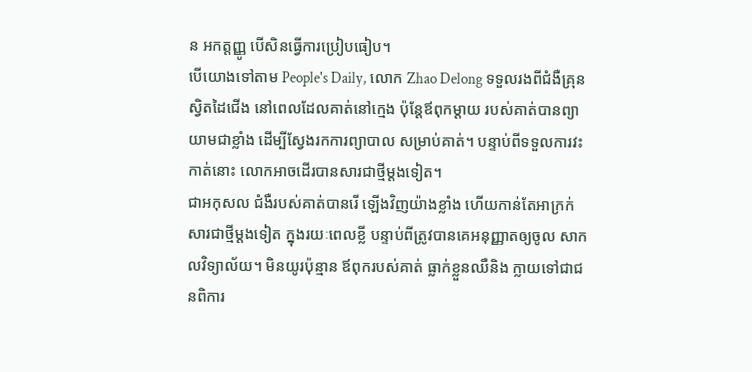ន អកត្តញ្ញូ បើសិនធ្វើការប្រៀបធៀប។
បើយោងទៅតាម People's Daily, លោក Zhao Delong ទទួលរងពីជំងឺគ្រុនស្វិតដៃជើង នៅពេលដែលគាត់នៅក្មេង ប៉ុន្តែឪពុកម្តាយ របស់គាត់បានព្យាយាមជាខ្លាំង ដើម្បីស្វែងរកការព្យាបាល សម្រាប់គាត់។ បន្ទាប់ពីទទួលការវះកាត់នោះ លោកអាចដើរបានសារជាថ្មីម្តងទៀត។
ជាអកុសល ជំងឺរបស់គាត់បានរើ ឡើងវិញយ៉ាងខ្លាំង ហើយកាន់តែអាក្រក់ សារជាថ្មីម្តងទៀត ក្នុងរយៈពេលខ្លី បន្ទាប់ពីត្រូវបានគេអនុញ្ញាតឲ្យចូល សាកលវិទ្យាល័យ។ មិនយូរប៉ុន្មាន ឪពុករបស់គាត់ ធ្លាក់ខ្លួនឈឺនិង ក្លាយទៅជាជនពិការ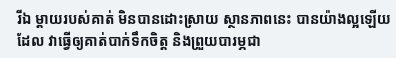រីឯ ម្តាយរបស់គាត់ មិនបានដោះស្រាយ ស្ថានភាពនេះ បានយ៉ាងល្អឡើយដែល វាធ្វើឲ្យគាត់បាក់ទឹកចិត្ត និងព្រួយបារម្ភជា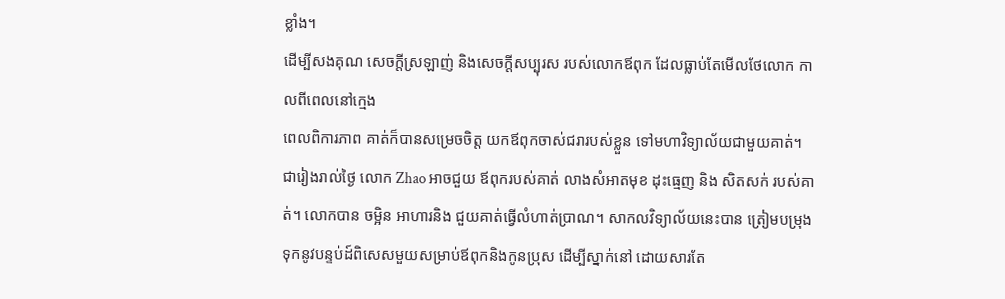ខ្លាំង។
ដើម្បីសងគុណ សេចក្ដីស្រឡាញ់ និងសេចក្ដីសប្បុរស របស់លោកឪពុក ដែលធ្លាប់តែមើលថែលោក កាលពីពេលនៅក្មេង
ពេលពិការភាព គាត់ក៏បានសម្រេចចិត្ត យកឪពុកចាស់ជរារបស់ខ្លួន ទៅមហាវិទ្យាល័យជាមួយគាត់។
ជារៀងរាល់ថ្ងៃ លោក Zhao អាចជួយ ឪពុករបស់គាត់ លាងសំអាតមុខ ដុះធ្មេញ និង សិតសក់ របស់គាត់។ លោកបាន ចម្អិន អាហារនិង ជួយគាត់ធ្វើលំហាត់ប្រាណ។ សាកលវិទ្យាល័យនេះបាន ត្រៀមបម្រុងទុកនូវបន្ទប់ដ៍ពិសេសមួយសម្រាប់ឪពុកនិងកូនប្រុស ដើម្បីស្នាក់នៅ ដោយសារតែ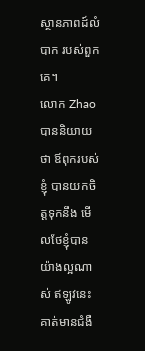ស្ថានភាពដ៍លំបាក របស់ពួកគេ។
លោក Zhao បាននិយាយថា ឪពុករបស់ខ្ញុំ បានយកចិត្តទុកនឹង មើលថែខ្ញុំបានយ៉ាងល្អណាស់ ឥឡូវនេះគាត់មានជំងឺ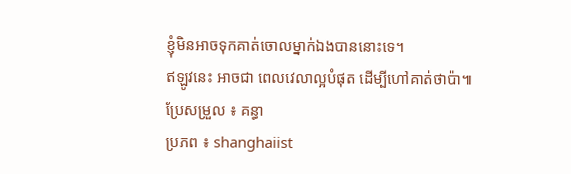ខ្ញុំមិនអាចទុកគាត់ចោលម្នាក់ឯងបាននោះទេ។
ឥឡូវនេះ អាចជា ពេលវេលាល្អបំផុត ដើម្បីហៅគាត់ថាប៉ា៕
ប្រែសម្រួល ៖ គន្ធា
ប្រភព ៖ shanghaiist